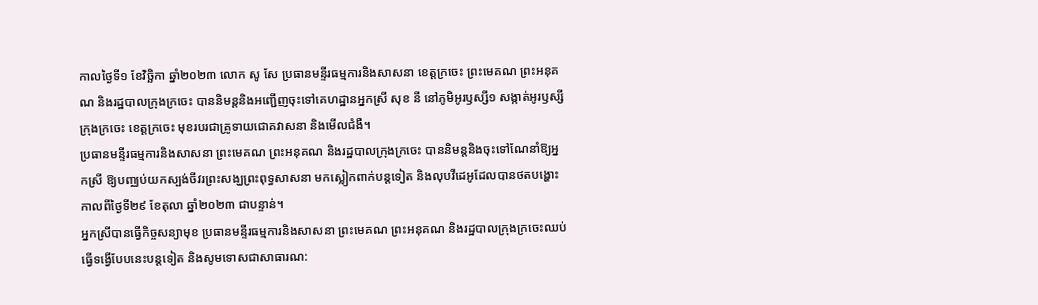កាលថ្ងៃទី១ ខែវិច្ឆិកា ឆ្នាំ២០២៣ លោក សូ សែ ប្រធានមន្ទីរធម្មការនិងសាសនា ខេត្តក្រចេះ ព្រះមេគណ ព្រះអនុគណ និងរដ្ឋបាលក្រុងក្រចេះ បាននិមន្តនិងអញ្ជើញចុះទៅគេហដ្ឋានអ្នកស្រី សុខ នី នៅភូមិអូរឫស្សី១ សង្កាត់អូរឫស្សី ក្រុងក្រចេះ ខេត្តក្រចេះ មុខរបរជាគ្រូទាយជោគវាសនា និងមើលជំងឺ។
ប្រធានមន្ទីរធម្មការនិងសាសនា ព្រះមេគណ ព្រះអនុគណ និងរដ្ឋបាលក្រុងក្រចេះ បាននិមន្តនិងចុះទៅណែនាំឱ្យអ្នកស្រី ឱ្យបញ្ឈប់យកស្បង់ចីវរព្រះសង្ឃព្រះពុទ្ធសាសនា មកស្លៀកពាក់បន្តទៀត និងលុបវីដេអូដែលបានថតបង្ហោះ កាលពីថ្ងៃទី២៩ ខែតុលា ឆ្នាំ២០២៣ ជាបន្ទាន់។
អ្នកស្រីបានធ្វើកិច្ចសន្យាមុខ ប្រធានមន្ទីរធម្មការនិងសាសនា ព្រះមេគណ ព្រះអនុគណ និងរដ្ឋបាលក្រុងក្រចេះឈប់ធ្វើទង្វើបែបនេះបន្តទៀត និងសូមទោសជាសាធារណ: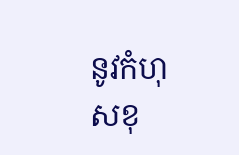នូវកំហុសខុ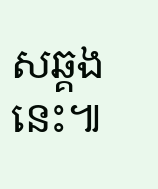សឆ្គងនេះ៕